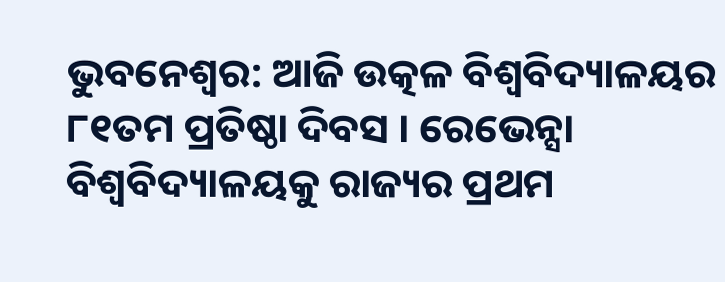ଭୁବନେଶ୍ବର: ଆଜି ଉତ୍କଳ ବିଶ୍ବବିଦ୍ୟାଳୟର ୮୧ତମ ପ୍ରତିଷ୍ଠା ଦିବସ । ରେଭେନ୍ସା ବିଶ୍ବବିଦ୍ୟାଳୟକୁ ରାଜ୍ୟର ପ୍ରଥମ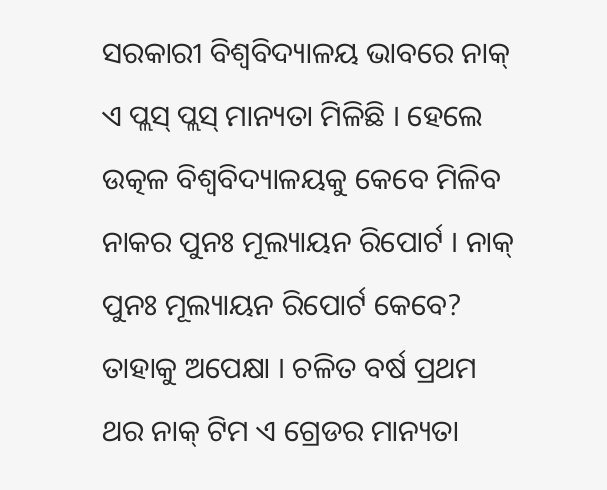ସରକାରୀ ବିଶ୍ବବିଦ୍ୟାଳୟ ଭାବରେ ନାକ୍ ଏ ପ୍ଲସ୍ ପ୍ଲସ୍ ମାନ୍ୟତା ମିଳିଛି । ହେଲେ ଉତ୍କଳ ବିଶ୍ଵବିଦ୍ୟାଳୟକୁ କେବେ ମିଳିବ ନାକର ପୁନଃ ମୂଲ୍ୟାୟନ ରିପୋର୍ଟ । ନାକ୍ ପୁନଃ ମୂଲ୍ୟାୟନ ରିପୋର୍ଟ କେବେ? ତାହାକୁ ଅପେକ୍ଷା । ଚଳିତ ବର୍ଷ ପ୍ରଥମ ଥର ନାକ୍ ଟିମ ଏ ଗ୍ରେଡର ମାନ୍ୟତା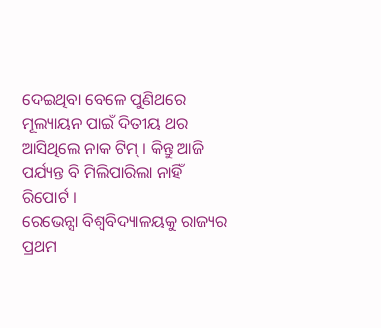ଦେଇଥିବା ବେଳେ ପୁଣିଥରେ ମୂଲ୍ୟାୟନ ପାଇଁ ଦିତୀୟ ଥର ଆସିଥିଲେ ନାକ ଟିମ୍ । କିନ୍ତୁ ଆଜି ପର୍ଯ୍ୟନ୍ତ ବି ମିଲିପାରିଲା ନାହିଁ ରିପୋର୍ଟ ।
ରେଭେନ୍ସା ବିଶ୍ବବିଦ୍ୟାଳୟକୁ ରାଜ୍ୟର ପ୍ରଥମ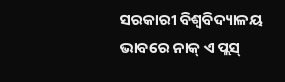ସରକାରୀ ବିଶ୍ବବିଦ୍ୟାଳୟ ଭାବରେ ନାକ୍ ଏ ପ୍ଲସ୍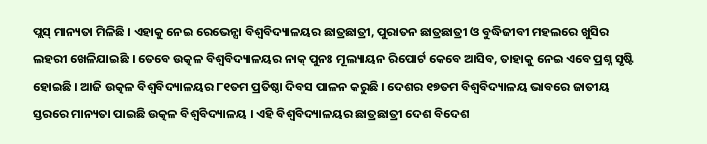ପ୍ଲସ୍ ମାନ୍ୟତା ମିଳିଛି । ଏହାକୁ ନେଇ ରେଭେନ୍ସା ବିଶ୍ୱବିଦ୍ୟାଳୟର ଛାତ୍ରଛାତ୍ରୀ, ପୁରାତନ ଛାତ୍ରଛାତ୍ରୀ ଓ ବୁଦ୍ଧିଜୀବୀ ମହଲରେ ଖୁସିର ଲହରୀ ଖେଳିଯାଇଛି । ତେବେ ଉତ୍କଳ ବିଶ୍ବବିଦ୍ୟାଳୟର ନାକ୍ ପୁନଃ ମୂଲ୍ୟାୟନ ରିପୋର୍ଟ କେବେ ଆସିବ, ତାହାକୁ ନେଇ ଏବେ ପ୍ରଶ୍ନ ସୃଷ୍ଟି ହୋଇଛି । ଆଜି ଉତ୍କଳ ବିଶ୍ବବିଦ୍ୟାଳୟର ୮୧ତମ ପ୍ରତିଷ୍ଠା ଦିବସ ପାଳନ କରୁଛି । ଦେଶର ୧୭ତମ ବିଶ୍ବବିଦ୍ୟାଳୟ ଭାବରେ ଜାତୀୟ ସ୍ତରରେ ମାନ୍ୟତା ପାଇଛି ଉତ୍କଳ ବିଶ୍ବବିଦ୍ୟାଳୟ । ଏହି ବିଶ୍ବବିଦ୍ୟାଳୟର ଛାତ୍ରଛାତ୍ରୀ ଦେଶ ବିଦେଶ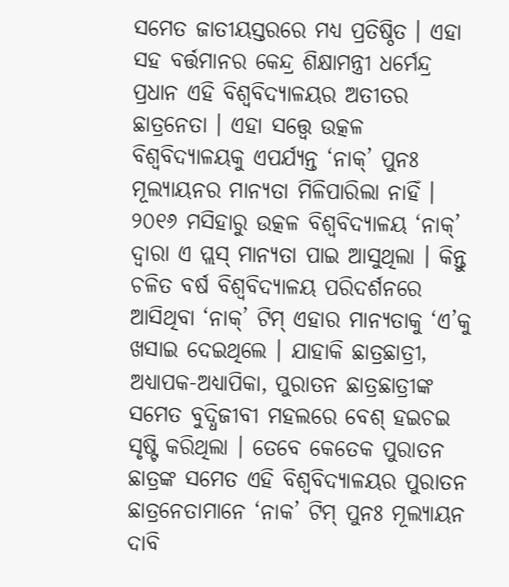ସମେତ ଜାତୀୟସ୍ତରରେ ମଧ୍ୟ ପ୍ରତିଷ୍ଠିତ । ଏହା ସହ ବର୍ତ୍ତମାନର କେନ୍ଦ୍ର ଶିକ୍ଷାମନ୍ତ୍ରୀ ଧର୍ମେନ୍ଦ୍ର ପ୍ରଧାନ ଏହି ବିଶ୍ବବିଦ୍ୟାଳୟର ଅତୀତର ଛାତ୍ରନେତା । ଏହା ସତ୍ତ୍ୱେ ଉତ୍କଳ ବିଶ୍ବବିଦ୍ୟାଳୟକୁ ଏପର୍ଯ୍ୟନ୍ତ ‘ନାକ୍’ ପୁନଃ ମୂଲ୍ୟାୟନର ମାନ୍ୟତା ମିଳିପାରିଲା ନାହିଁ ।
୨୦୧୬ ମସିହାରୁ ଉତ୍କଳ ବିଶ୍ବବିଦ୍ୟାଳୟ ‘ନାକ୍’ ଦ୍ୱାରା ଏ ପ୍ଲସ୍ ମାନ୍ୟତା ପାଇ ଆସୁଥିଲା । କିନ୍ତୁ ଚଳିତ ବର୍ଷ ବିଶ୍ବବିଦ୍ୟାଳୟ ପରିଦର୍ଶନରେ ଆସିଥିବା ‘ନାକ୍’ ଟିମ୍ ଏହାର ମାନ୍ୟତାକୁ ‘ଏ’କୁ ଖସାଇ ଦେଇଥିଲେ । ଯାହାକି ଛାତ୍ରଛାତ୍ରୀ, ଅଧ୍ୟାପକ-ଅଧ୍ୟାପିକା, ପୁରାତନ ଛାତ୍ରଛାତ୍ରୀଙ୍କ ସମେତ ବୁଦ୍ଧିଜୀବୀ ମହଲରେ ବେଶ୍ ହଇଚଇ ସୃଷ୍ଟି କରିଥିଲା । ତେବେ କେତେକ ପୁରାତନ ଛାତ୍ରଙ୍କ ସମେତ ଏହି ବିଶ୍ବବିଦ୍ୟାଳୟର ପୁରାତନ ଛାତ୍ରନେତାମାନେ ‘ନାକ’ ଟିମ୍ ପୁନଃ ମୂଲ୍ୟାୟନ ଦାବି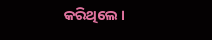କରିଥିଲେ ।